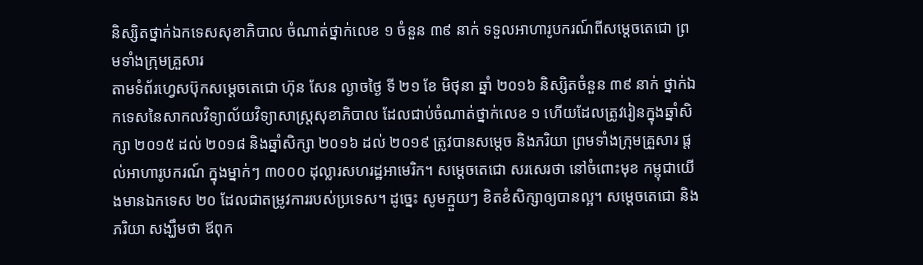និស្សិតថ្នាក់ឯកទេសសុខាភិបាល ចំណាត់ថ្នាក់លេខ ១ ចំនួន ៣៩ នាក់ ទទួលអាហារូបករណ៍ពីសម្តេចតេជោ ព្រមទាំងក្រុមគ្រួសារ
តាមទំព័រហ្វេសប៊ុកសម្តេចតេជោ ហ៊ុន សែន ល្ងាចថ្ងៃ ទី ២១ ខែ មិថុនា ឆ្នាំ ២០១៦ និស្សិតចំនួន ៣៩ នាក់ ថ្នាក់ឯកទេសនៃសាកលវិទ្យាល័យវិទ្យាសាស្រ្តសុខាភិបាល ដែលជាប់ចំណាត់ថ្នាក់លេខ ១ ហើយដែលត្រូវរៀនក្នុងឆ្នាំសិក្សា ២០១៥ ដល់ ២០១៨ និងឆ្នាំសិក្សា ២០១៦ ដល់ ២០១៩ ត្រូវបានសម្តេច និងភរិយា ព្រមទាំងក្រុមគ្រួសារ ផ្តល់អាហារូបករណ៍ ក្នុងម្នាក់ៗ ៣០០០ ដុល្លារសហរដ្ឋអាមេរិក។ សម្តេចតេជោ សរសេរថា នៅចំពោះមុខ កម្ពុជាយើងមានឯកទេស ២០ ដែលជាតម្រូវការរបស់ប្រទេស។ ដូច្នេះ សូមក្មួយៗ ខិតខំសិក្សាឲ្យបានល្អ។ សម្តេចតេជោ និងភរិយា សង្ឃឹមថា ឪពុក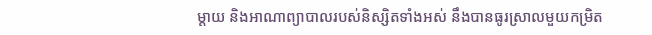ម្តាយ និងអាណាព្យាបាលរបស់និស្សិតទាំងអស់ នឹងបានធូរស្រាលមួយកម្រិត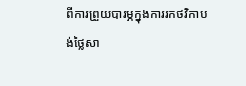ពីការព្រួយបារម្ភក្នុងការរកថវិកាបង់ថ្លៃសា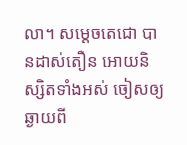លា។ សម្តេចតេជោ បានដាស់តឿន អោយនិស្សិតទាំងអស់ ចៀសឲ្យឆ្ងាយពី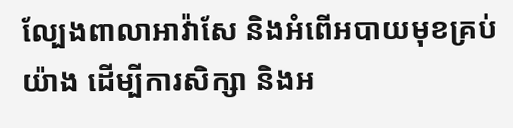ល្បែងពាលាអាវ៉ាសែ និងអំពើអបាយមុខគ្រប់យ៉ាង ដើម្បីការសិក្សា និងអ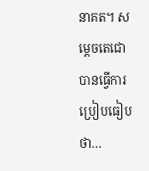នាគត។ សម្តេចតេជោ បានធ្វើការប្រៀបធៀបថា…